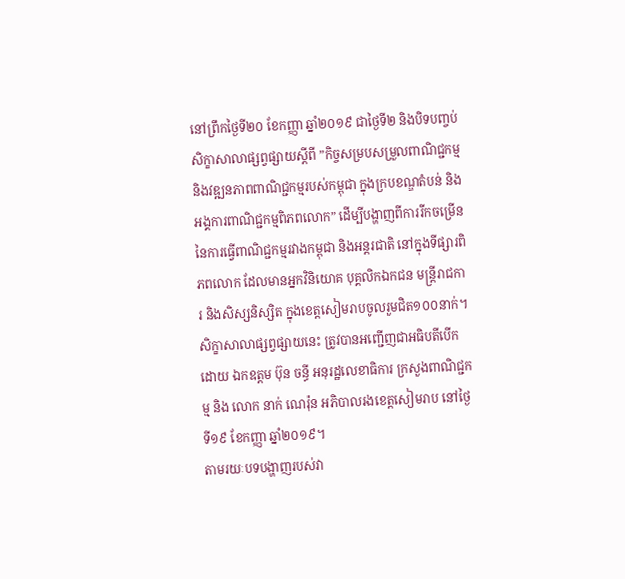នៅព្រឹកថ្ងៃទី២០ ខែកញ្ញា ឆ្នាំ២០១៩ ជាថ្ងៃទី២ និងបិទបញ្ចប់ សិក្ខាសាលាផ្សព្វផ្សាយស្ដីពី ”កិច្ចសម្របសម្រួលពាណិជ្ជកម្ម និងវឌ្ឍនភាពពាណិជ្ជកម្មរបស់កម្ពុជា ក្នុងក្របខណ្ឌតំបន់ និងអង្គការពាណិជ្ជកម្មពិភពលោក” ដើម្បីបង្ហាញពីការរីកចម្រើន នៃការធ្វើពាណិជ្ជកម្មរវាងកម្ពុជា និងអន្តរជាតិ នៅក្នុងទីផ្សារពិភពលោក ដែលមានអ្នកវិនិយោគ បុគ្គលិកឯកជន មន្ត្រីរាជការ និងសិស្សនិស្សិត ក្នុងខេត្តសៀមរាបចូលរួមជិត១០០នាក់។
សិក្ខាសាលាផ្សព្វផ្សាយនេះ ត្រូវបានអញ្ជើញជាអធិបតីបើក ដោយ ឯកឧត្តម ប៊ុន ចន្ធី អនុរដ្ឋលេខាធិការ ក្រសួងពាណិជ្ជកម្ម និង លោក នាក់ ណេរ៉ុន អភិបាលរងខេត្តសៀមរាប នៅថ្ងៃទី១៩ ខែកញ្ញា ឆ្នាំ២០១៩។
តាមរយៈបទបង្ហាញរបស់វា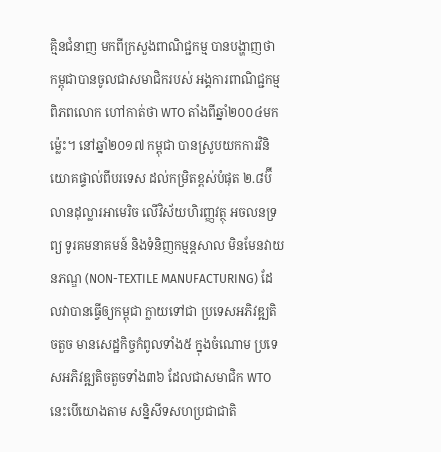គ្មិនជំនាញ មកពីក្រសួងពាណិជ្ជកម្ម បានបង្ហាញថា កម្ពុជាបានចូលជាសមាជិករបស់ អង្គការពាណិជ្ជកម្មពិភពលោក ហៅកាត់ថា WTO តាំងពីឆ្នាំ២០០៤មកម្ល៉េះ។ នៅឆ្នាំ២០១៧ កម្ពុជា បានស្រូបយកការវិនិយោគផ្ទាល់ពីបរទេស ដល់កម្រិតខ្ពស់បំផុត ២.៨ប៊ីលានដុល្លារអាមេរិច លើវិស័យហិរញ្ញវត្ថុ អចលនទ្រព្យ ទូរគមនាគមន៍ និងទំនិញកម្មន្តសាល មិនមែនវាយនភណ្ឌ (NON-TEXTILE MANUFACTURING) ដែលវាបានធ្វើឲ្យកម្ពុជា ក្លាយទៅជា ប្រទេសអភិវឌ្ឍតិចតួច មានសេដ្ឋកិច្ចកំពូលទាំង៥ ក្នុងចំណោម ប្រទេសអភិវឌ្ឍតិចតួចទាំង៣៦ ដែលជាសមាជិក WTO នេះបើយោងតាម សន្និសីទសហប្រជាជាតិ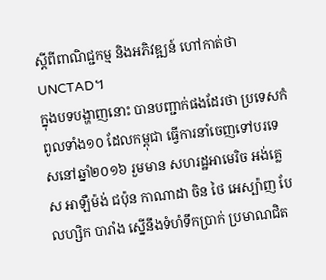ស្ដីពីពាណិជ្ជកម្ម និងអភិវឌ្ឍន៍ ហៅកាត់ថាUNCTAD។
ក្នុងបទបង្ហាញនោះ បានបញ្ជាក់ផងដែរថា ប្រទេសកំពូលទាំង១០ ដែលកម្ពុជា ធ្វើការនាំចេញទៅបរទេសនៅឆ្នាំ២០១៦ រួមមាន សហរដ្ឋអាមេរិច អង់គ្លេស អាឡឺម៉ង់ ជប៉ុន កាណាដា ចិន ថៃ អេស្ប៉ាញ បែលហ្សិក បារាំង ស្នើនឹងទំហំទឹកប្រាក់ ប្រមាណជិត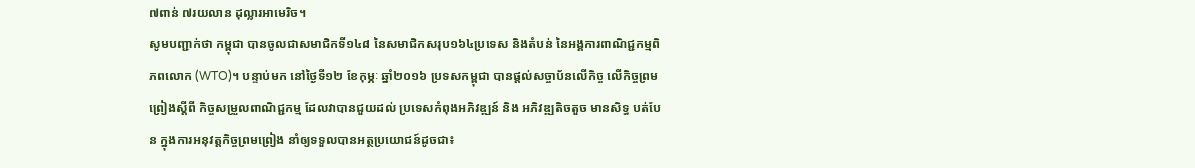៧ពាន់ ៧រយលាន ដុល្លារអាមេរិច។
សូមបញ្ជាក់ថា កម្ពុជា បានចូលជាសមាជិកទី១៤៨ នៃសមាជិកសរុប១៦៤ប្រទេស និងតំបន់ នៃអង្គការពាណិជ្ជកម្មពិភពលោក (WTO)។ បន្ទាប់មក នៅថ្ងៃទី១២ ខែកុម្ភៈ ឆ្នាំ២០១៦ ប្រទសកម្ពុជា បានផ្ដល់សច្ចាប័នលើកិច្ច លើកិច្ចព្រមព្រៀងស្ដីពី កិច្ចសម្រួលពាណិជ្ជកម្ម ដែលវាបានជួយដល់ ប្រទេសកំពុងអភិវឌ្ឍន៍ និង អភិវឌ្ឍតិចតួច មានសិទ្ធ បត់បែន ក្នុងការអនុវត្តកិច្ចព្រមព្រៀង នាំឲ្យទទួលបានអត្ថប្រយោជន៍ដូចជា៖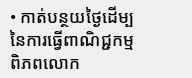• កាត់បន្ថយថ្ងៃដើម្បនៃការធ្វើពាណិជ្ជកម្មពិភពលោក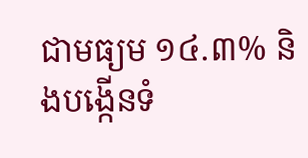ជាមធ្យម ១៤.៣% និងបង្កើនទំ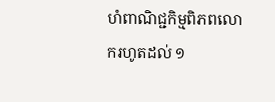ហំពាណិជ្ជកិម្មពិភពលោករហូតដល់ ១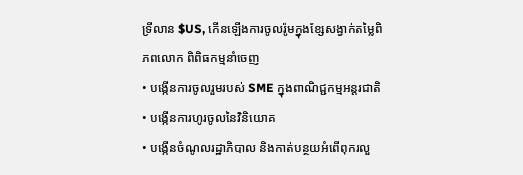ទ្រីលាន $US, កើនឡើងការចូលរ៉ូមក្នុងខ្សែសង្វាក់តម្លៃពិភពលោក ពិពិធកម្មនាំចេញ
• បង្កើនការចូលរួមរបស់ SME ក្នុងពាណិជ្ជកម្មអន្តរជាតិ
• បង្កើនការហូរចូលនៃវិនិយោគ
• បង្កើនចំណូលរដ្ឋាភិបាល និងកាត់បន្ថយអំពើពុករលួ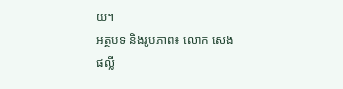យ។
អត្ថបទ និងរូបភាព៖ លោក សេង ផល្លី